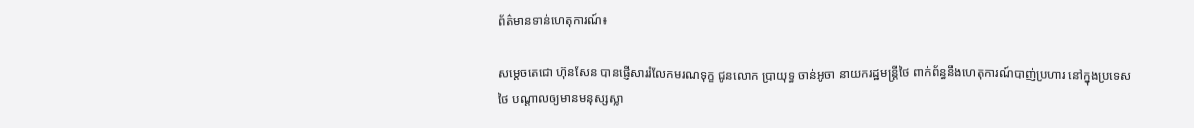ព័ត៌មានទាន់ហេតុការណ៍៖

សម្តេចតេជោ ហ៊ុនសែន បានផ្ញើសាររំលែកមរណទុក្ខ ជូនលោក ប្រាយុទ្ធ ចាន់អូចា នាយករដ្ឋមន្ត្រីថៃ ពាក់ព័ន្ធនឹងហេតុការណ៍បាញ់ប្រហារ នៅក្នុងប្រទេសថៃ បណ្តាលឲ្យមានមនុស្សស្លា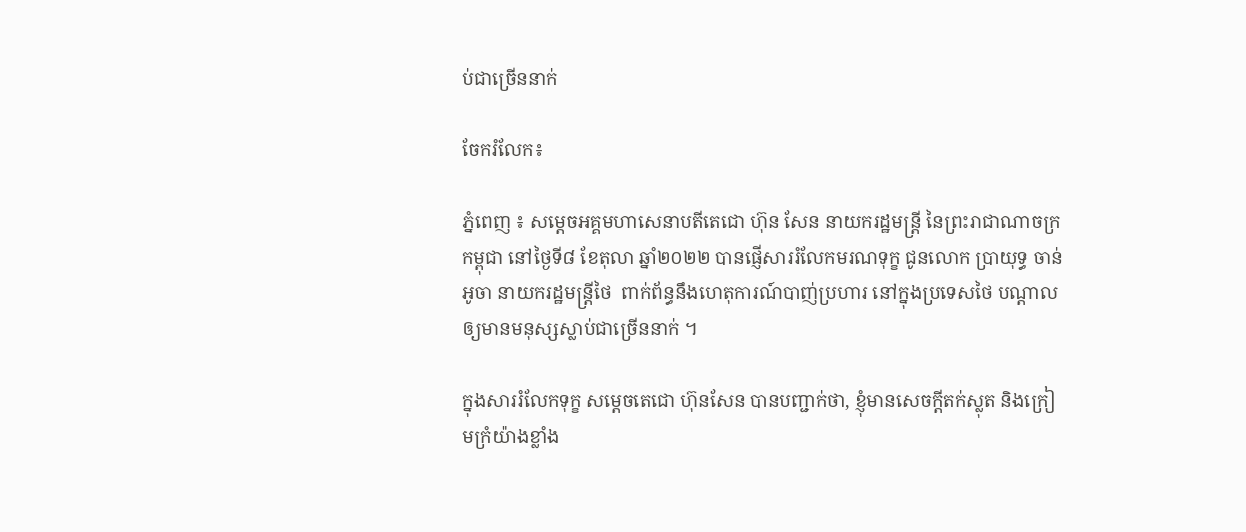ប់ជាច្រើននាក់

ចែករំលែក៖

ភ្នំពេញ ៖ សម្តេចអគ្គមហាសេនាបតីតេជោ ហ៊ុន សែន នាយករដ្ឋមន្ត្រី នៃព្រះរាជាណាចក្រកម្ពុជា នៅថ្ងៃទី៨ ខែតុលា ឆ្នាំ២០២២ បានផ្ញើសាររំលែកមរណទុក្ខ ជូនលោក ប្រាយុទ្ធ ចាន់អូចា នាយករដ្ឋមន្ត្រីថៃ  ពាក់ព័ន្ធនឹងហេតុការណ៍បាញ់ប្រហារ នៅក្នុងប្រទេសថៃ បណ្តាលឲ្យមានមនុស្សស្លាប់ជាច្រើននាក់ ។

ក្នុងសាររំលែកទុក្ខ សម្តេចតេជោ ហ៊ុនសែន បានបញ្ជាក់ថា, ខ្ញុំមានសេចក្តីតក់ស្លុត និងក្រៀមក្រំយ៉ាងខ្លាំង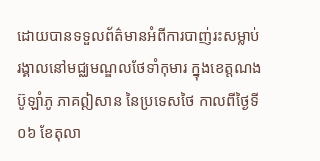ដោយបានទទួលព័ត៌មានអំពីការបាញ់រះសម្លាប់ រង្គាលនៅមជ្ឈមណ្ឌលថែទាំកុមារ ក្នុងខេត្តណងប៊ូឡាំភូ ភាគឦសាន នៃប្រទេសថៃ កាលពីថ្ងៃទី ០៦ ខែតុលា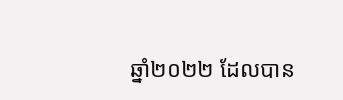ឆ្នាំ២០២២ ដែលបាន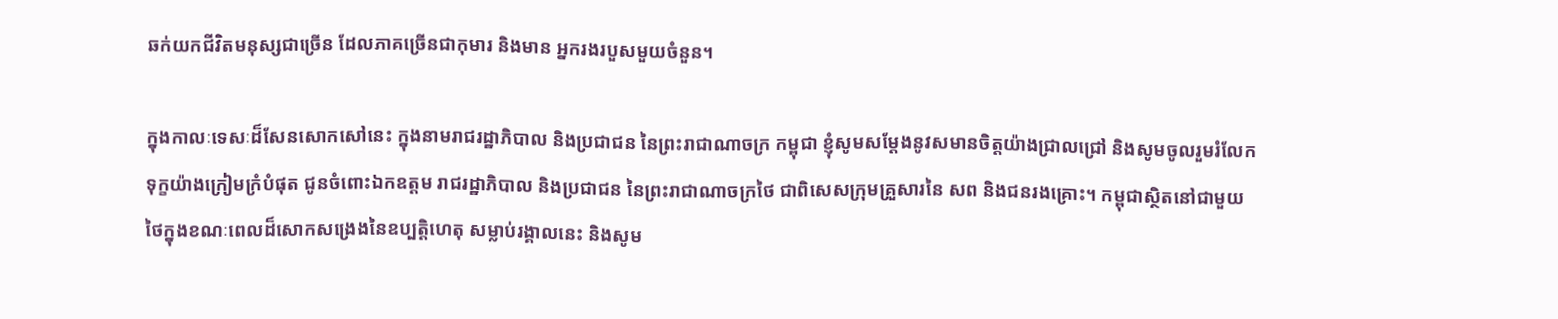ឆក់យកជីវិតមនុស្សជាច្រើន ដែលភាគច្រើនជាកុមារ និងមាន អ្នករងរបួសមួយចំនួន។

ក្នុងកាលៈទេសៈដ៏សែនសោកសៅនេះ ក្នុងនាមរាជរដ្ឋាភិបាល និងប្រជាជន នៃព្រះរាជាណាចក្រ កម្ពុជា ខ្ញុំសូមសម្តែងនូវសមានចិត្តយ៉ាងជ្រាលជ្រៅ និងសូមចូលរួមរំលែកទុក្ខយ៉ាងក្រៀមក្រំបំផុត ជូនចំពោះឯកឧត្តម រាជរដ្ឋាភិបាល និងប្រជាជន នៃព្រះរាជាណាចក្រថៃ ជាពិសេសក្រុមគ្រួសារនៃ សព និងជនរងគ្រោះ។ កម្ពុជាស្ថិតនៅជាមួយថៃក្នុងខណៈពេលដ៏សោកសង្រេងនៃឧប្បត្តិហេតុ សម្លាប់រង្គាលនេះ និងសូម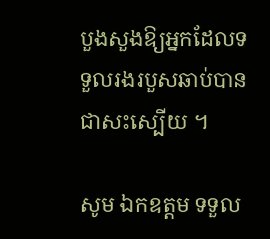បួងសួងឱ្យអ្នកដែលទទួលរងរបួសឆាប់បានជាសះស្បើយ ។

សូម ឯកឧត្តម ទទួល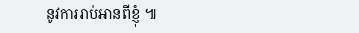នូវការរាប់អានពីខ្ញុំ ៕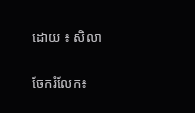ដោយ ៖ សិលា


ចែករំលែក៖